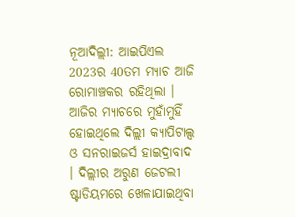ନୂଆଦିଲ୍ଲୀ: ଆଇପିଏଲ 2023ର 40ତମ ମ୍ୟାଚ ଆଜି ରୋମାଞ୍ଚକର ରହିଥିଲା । ଆଜିର ମ୍ୟାଚରେ ମୁହାଁମୁହିଁ ହୋଇଥିଲେ ଦିଲ୍ଲୀ କ୍ୟାପିଟାଲ୍ସ ଓ ସନରାଇଜର୍ସ ହାଇଦ୍ରାବାଦ । ଦିଲ୍ଲୀର ଅରୁଣ ଜେଟଲୀ ଷ୍ଟାଡିୟମରେ ଖେଳାଯାଇଥିବା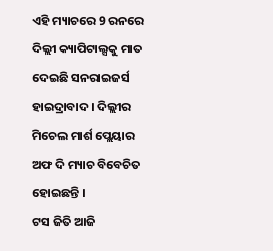ଏହି ମ୍ୟାଚରେ 9 ରନରେ ଦିଲ୍ଲୀ କ୍ୟାପିଟାଲ୍ସକୁ ମାତ ଦେଇଛି ସନରାଇଜର୍ସ ହାଇଦ୍ରାବାଦ । ଦିଲ୍ଲୀର ମିଚେଲ ମାର୍ଶ ପ୍ଲେୟାର ଅଫ ଦି ମ୍ୟାଚ ବିବେଚିତ ହୋଇଛନ୍ତି ।
ଟସ ଜିତି ଆଜି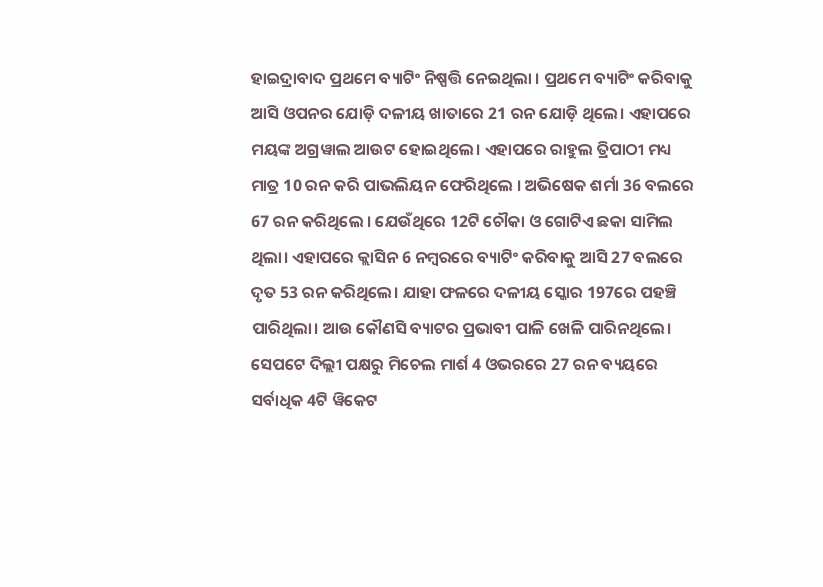ହାଇଦ୍ରାବାଦ ପ୍ରଥମେ ବ୍ୟାଟିଂ ନିଷ୍ପତ୍ତି ନେଇଥିଲା । ପ୍ରଥମେ ବ୍ୟାଟିଂ କରିବାକୁ ଆସି ଓପନର ଯୋଡ଼ି ଦଳୀୟ ଖାତାରେ 21 ରନ ଯୋଡ଼ି ଥିଲେ। ଏହାପରେ ମୟଙ୍କ ଅଗ୍ରୱାଲ ଆଉଟ ହୋଇଥିଲେ। ଏହାପରେ ରାହୁଲ ତ୍ରିପାଠୀ ମଧ୍ୟ ମାତ୍ର 10 ରନ କରି ପାଭଲିୟନ ଫେରିଥିଲେ । ଅଭିଷେକ ଶର୍ମା 36 ବଲରେ 67 ରନ କରିଥିଲେ । ଯେଉଁଥିରେ 12ଟି ଚୌକା ଓ ଗୋଟିଏ ଛକା ସାମିଲ ଥିଲା। ଏହାପରେ କ୍ଲାସିନ 6 ନମ୍ବରରେ ବ୍ୟାଟିଂ କରିବାକୁ ଆସି 27 ବଲରେ ଦୃତ 53 ରନ କରିଥିଲେ। ଯାହା ଫଳରେ ଦଳୀୟ ସ୍କୋର 197ରେ ପହଞ୍ଚି ପାରିଥିଲା। ଆଉ କୌଣସି ବ୍ୟାଟର ପ୍ରଭାବୀ ପାଳି ଖେଳି ପାରିନଥିଲେ।
ସେପଟେ ଦିଲ୍ଲୀ ପକ୍ଷରୁ ମିଚେଲ ମାର୍ଶ 4 ଓଭରରେ 27 ରନ ବ୍ୟୟରେ ସର୍ବାଧିକ 4ଟି ୱିକେଟ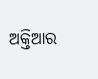ଅକ୍ତିଆର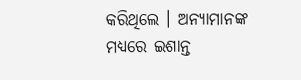କରିଥିଲେ । ଅନ୍ୟାମାନଙ୍କ ମଧ୍ୟରେ ଇଶାନ୍ତ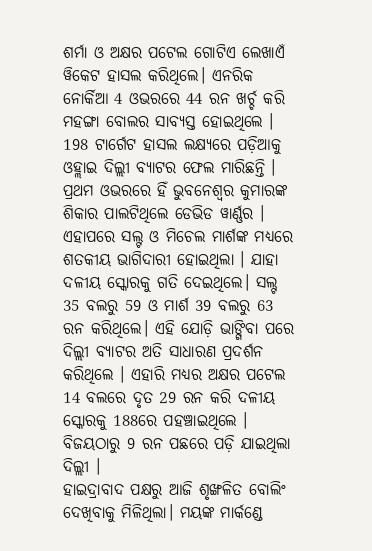ଶର୍ମା ଓ ଅକ୍ଷର ପଟେଲ ଗୋଟିଏ ଲେଖାଏଁ ୱିକେଟ ହାସଲ କରିଥିଲେ। ଏନରିକ ନୋର୍କିଆ 4 ଓଭରରେ 44 ରନ ଖର୍ଚ୍ଚ କରି ମହଙ୍ଗା ବୋଲର ସାବ୍ୟସ୍ତ ହୋଇଥିଲେ ।
198 ଟାର୍ଗେଟ ହାସଲ ଲକ୍ଷ୍ୟରେ ପଡ଼ିଆକୁ ଓହ୍ଲାଇ ଦିଲ୍ଲୀ ବ୍ୟାଟର ଫେଲ ମାରିଛନ୍ତି । ପ୍ରଥମ ଓଭରରେ ହିଁ ଭୁବନେଶ୍ବର କୁମାରଙ୍କ ଶିକାର ପାଲଟିଥିଲେ ଡେଭିଡ ୱାର୍ଣ୍ଣର । ଏହାପରେ ସଲ୍ଟ ଓ ମିଚେଲ ମାର୍ଶଙ୍କ ମଧ୍ୟରେ ଶତକୀୟ ଭାଗିଦାରୀ ହୋଇଥିଲା । ଯାହା ଦଳୀୟ ସ୍କୋରକୁ ଗତି ଦେଇଥିଲେ। ସଲ୍ଟ 35 ବଲରୁ 59 ଓ ମାର୍ଶ 39 ବଲରୁ 63 ରନ କରିଥିଲେ। ଏହି ଯୋଡ଼ି ଭାଙ୍ଗିବା ପରେ ଦିଲ୍ଲୀ ବ୍ୟାଟର ଅତି ସାଧାରଣ ପ୍ରଦର୍ଶନ କରିଥିଲେ । ଏହାରି ମଧ୍ୟର ଅକ୍ଷର ପଟେଲ 14 ବଲରେ ଦୃତ 29 ରନ କରି ଦଳୀୟ ସ୍କୋରକୁ 188ରେ ପହଞ୍ଚାଇଥିଲେ । ବିଜୟଠାରୁ 9 ରନ ପଛରେ ପଡ଼ି ଯାଇଥିଲା ଦିଲ୍ଲୀ ।
ହାଇଦ୍ରାବାଦ ପକ୍ଷରୁ ଆଜି ଶୃଙ୍ଖଳିତ ବୋଲିଂ ଦେଖିବାକୁ ମିଳିଥିଲା। ମୟଙ୍କ ମାର୍କଣ୍ଡେ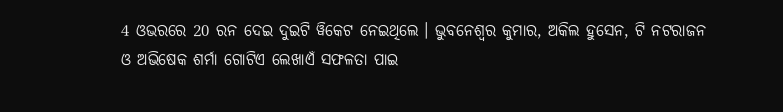4 ଓଭରରେ 20 ରନ ଦେଇ ଦୁଇଟି ୱିକେଟ ନେଇଥିଲେ । ଭୁବନେଶ୍ବର କୁମାର, ଅକିଲ ହୁସେନ, ଟି ନଟରାଜନ ଓ ଅଭିଷେକ ଶର୍ମା ଗୋଟିଏ ଲେଖାଏଁ ସଫଳତା ପାଇ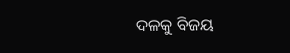ଦଳକୁ ବିଜୟ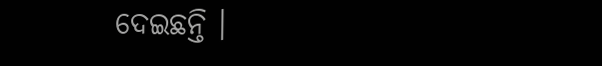ଦେଇଛନ୍ତି ।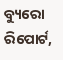ବ୍ୟୁରୋ ରିପୋର୍ଟ,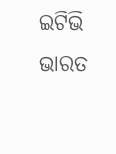ଇଟିଭି ଭାରତ